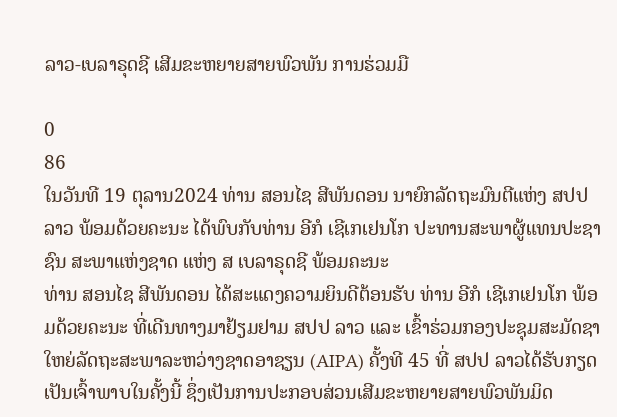ລາວ-ເບລາຣຸດຊີ ເສີມຂະຫຍາຍສາຍພົວພັນ ການຮ່ວມມື

0
86
ໃນວັນທີ 19 ຕຸລານ2024 ທ່ານ ສອນໄຊ ສີພັນດອນ ນາຍົກລັດຖະມົນຕີແຫ່ງ ສປປ ລາວ ພ້ອມດ້ວຍຄະນະ ໄດ້ພົບກັບທ່ານ ອີກໍ ເຊີເກເຢນໂກ ປະທານສະພາຜູ້ແທນປະຊາຊົນ ສະພາແຫ່ງຊາດ ແຫ່ງ ສ ເບລາຣຸດຊີ ພ້ອມຄະນະ
ທ່ານ ສອນໄຊ ສີພັນດອນ ໄດ້ສະແດງຄວາມຍິນດີຕ້ອນຮັບ ທ່ານ ອີກໍ ເຊີເກເຢນໂກ ພ້ອມດ້ວຍຄະນະ ທີ່ເດີນທາງມາຢ້ຽມຢາມ ສປປ ລາວ ແລະ ເຂົ້າຮ່ວມກອງປະຊຸມສະມັດຊາໃຫຍ່ລັດຖະສະພາລະຫວ່າງຊາດອາຊຽນ (AIPA) ຄັ້ງທີ 45 ທີ່ ສປປ ລາວໄດ້ຮັບກຽດເປັນເຈົ້າພາບໃນຄັ້ງນີ້ ຊຶ່ງເປັນການປະກອບສ່ວນເສີມຂະຫຍາຍສາຍພົວພັນມິດ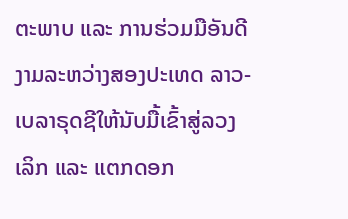ຕະພາບ ແລະ ການຮ່ວມມືອັນດີງາມລະຫວ່າງສອງປະເທດ ລາວ-ເບລາຣຸດຊີໃຫ້ນັບມື້ເຂົ້າສູ່ລວງເລິກ ແລະ ແຕກດອກ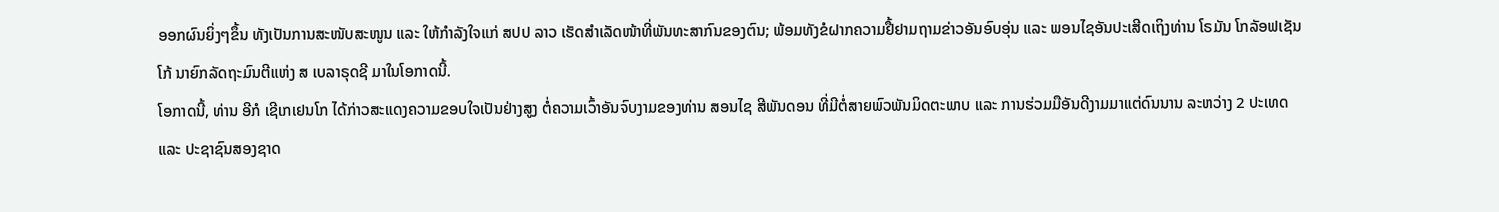ອອກຜົນຍິ່ງໆຂຶ້ນ ທັງເປັນການສະໜັບສະໜູນ ແລະ ໃຫ້ກໍາລັງໃຈແກ່ ສປປ ລາວ ເຮັດສໍາເລັດໜ້າທີ່ພັນທະສາກົນຂອງຕົນ; ພ້ອມທັງຂໍຝາກຄວາມຢື້ຢາມຖາມຂ່າວອັນອົບອຸ່ນ ແລະ ພອນໄຊອັນປະເສີດເຖິງທ່ານ ໂຣມັນ ໂກລັອຟເຊັນໂກ້ ນາຍົກລັດຖະມົນຕີແຫ່ງ ສ ເບລາຣຸດຊີ ມາໃນໂອກາດນີ້.
ໂອກາດນີ້, ທ່ານ ອີກໍ ເຊີເກເຢນໂກ ໄດ້ກ່າວສະແດງຄວາມຂອບໃຈເປັນຢ່າງສູງ ຕໍ່ຄວາມເວົ້າອັນຈົບງາມຂອງທ່ານ ສອນໄຊ ສີພັນດອນ ທີ່ມີຕໍ່ສາຍພົວພັນມິດຕະພາບ ແລະ ການຮ່ວມມືອັນດີງາມມາແຕ່ດົນນານ ລະຫວ່າງ 2 ປະເທດ ແລະ ປະຊາຊົນສອງຊາດ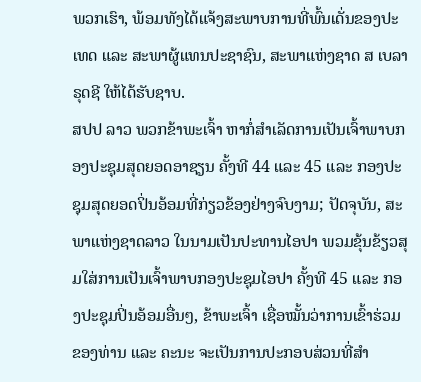ພວກເຮົາ, ພ້ອມທັງໄດ້ແຈ້ງສະພາບການທີ່ພົ້ນເດັ່ນຂອງປະເທດ ແລະ ສະພາຜູ້ແທນປະຊາຊົນ, ສະພາແຫ່ງຊາດ ສ ເບລາຣຸດຊີ ໃຫ້ໄດ້ຮັບຊາບ.
ສປປ ລາວ ພວກຂ້າພະເຈົ້າ ຫາກໍ່ສໍາເລັດການເປັນເຈົ້າພາບກອງປະຊຸມສຸດຍອດອາຊຽນ ຄັ້ງທີ 44 ແລະ 45 ແລະ ກອງປະຊຸມສຸດຍອດປິ່ນອ້ອມທີ່ກ່ຽວຂ້ອງຢ່າງຈົບງາມ; ປັດຈຸບັນ, ສະພາແຫ່ງຊາດລາວ ໃນນາມເປັນປະທານໄອປາ ພວມຂຸ້ນຂ້ຽວສຸມໃສ່ການເປັນເຈົ້າພາບກອງປະຊຸມໄອປາ ຄັ້ງທີ 45 ແລະ ກອງປະຊຸມປິ່ນອ້ອມອື່ນໆ, ຂ້າພະເຈົ້າ ເຊື່ອໝັ້ນວ່າການເຂົ້າຮ່ວມຂອງທ່ານ ແລະ ຄະນະ ຈະເປັນການປະກອບສ່ວນທີ່ສໍາ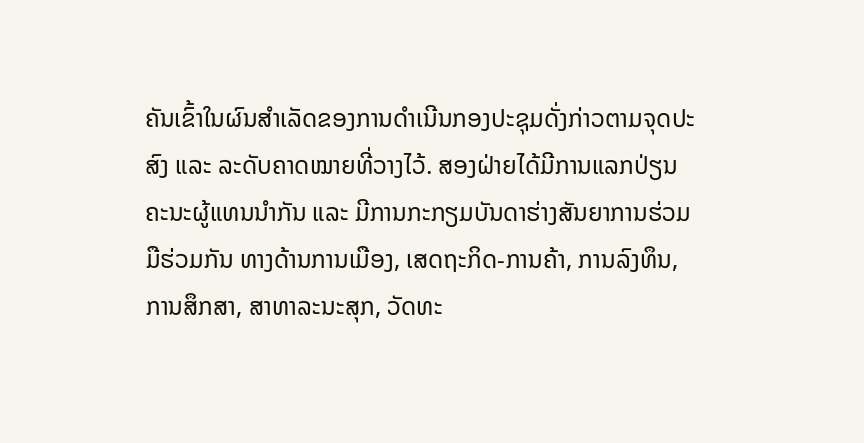ຄັນເຂົ້າໃນຜົນສໍາເລັດຂອງການດໍາເນີນກອງປະຊຸມດັ່ງກ່າວຕາມຈຸດປະສົງ ແລະ ລະດັບຄາດໝາຍທີ່ວາງໄວ້. ສອງຝ່າຍໄດ້ມີການແລກປ່ຽນຄະນະຜູ້ແທນນໍາກັນ ແລະ ມີການກະກຽມບັນດາຮ່າງສັນຍາການຮ່ວມມືຮ່ວມກັນ ທາງດ້ານການເມືອງ, ເສດຖະກິດ-ການຄ້າ, ການລົງທຶນ, ການສຶກສາ, ສາທາລະນະສຸກ, ວັດທະ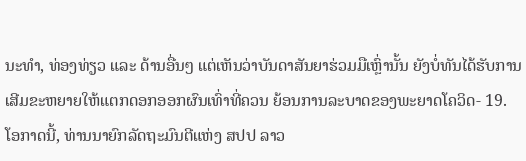ນະທໍາ, ທ່ອງທ່ຽວ ແລະ ດ້ານອື່ນໆ ແຕ່ເຫັນວ່າບັນດາສັນຍາຮ່ວມມືເຫຼົ່ານັ້ນ ຍັງບໍ່ທັນໄດ້ຮັບການເສີມຂະຫຍາຍໃຫ້ແຕກດອກອອກຜົນເທົ່າທີ່ຄວນ ຍ້ອນການລະບາດຂອງພະຍາດໂຄວິດ- 19.
ໂອກາດນີ້, ທ່ານນາຍົກລັດຖະມົນຕີແຫ່ງ ສປປ ລາວ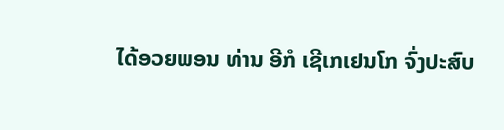ໄດ້ອວຍພອນ ທ່ານ ອີກໍ ເຊີເກເຢນໂກ ຈົ່ງປະສົບ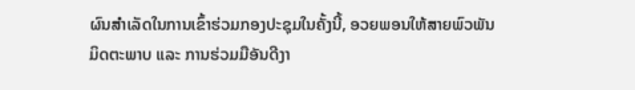ຜົນສໍາເລັດໃນການເຂົ້າຮ່ວມກອງປະຊຸມໃນຄັ້ງນີ້, ອວຍພອນໃຫ້ສາຍພົວພັນມິດຕະພາບ ແລະ ການຮ່ວມມືອັນດີງາ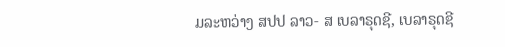ມລະຫວ່າງ ສປປ ລາວ- ສ ເບລາຣຸດຊີ, ເບລາຣຸດຊີ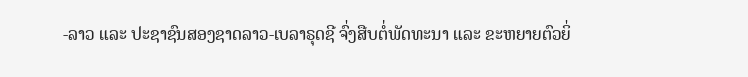-ລາວ ແລະ ປະຊາຊົນສອງຊາດລາວ-ເບລາຣຸດຊີ ຈົ່ງສືບຕໍ່ພັດທະນາ ແລະ ຂະຫຍາຍຕົວຍິ່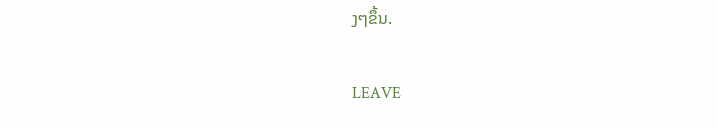ງໆຂຶ້ນ.

LEAVE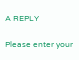A REPLY

Please enter your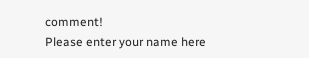comment!
Please enter your name here